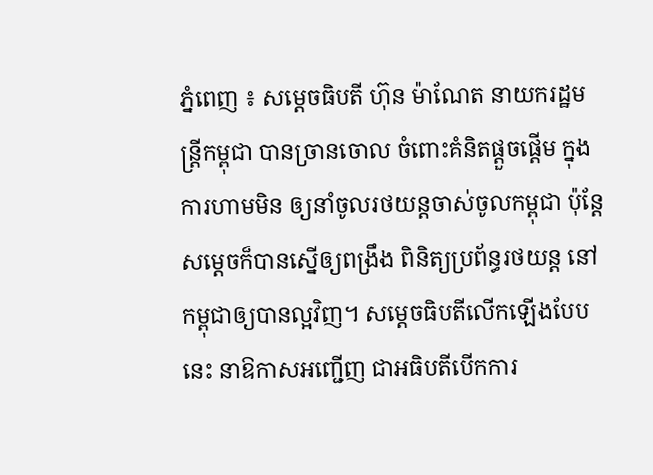ភ្នំពេញ ៖ សម្ដេចធិបតី ហ៊ុន ម៉ាណែត នាយករដ្ឋមន្ដ្រីកម្ពុជា បានច្រានចោល ចំពោះគំនិតផ្តួចផ្ដើម ក្នុងការហាមមិន ឲ្យនាំចូលរថយន្ដចាស់ចូលកម្ពុជា ប៉ុន្ដែសម្តេចក៏បានស្នើឲ្យពង្រឹង ពិនិត្យប្រព័ន្ធរថយន្ដ នៅកម្ពុជាឲ្យបានល្អវិញ។ សម្ដេចធិបតីលើកឡើងបែបនេះ នាឱកាសអញ្ជើញ ជាអធិបតីបើកការ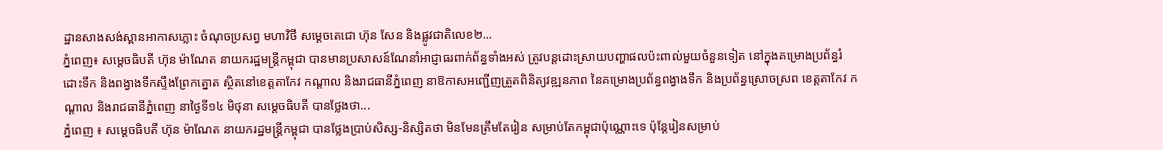ដ្ឋានសាងសង់ស្ពានអាកាសភ្លោះ ចំណុចប្រសព្វ មហាវិថី សម្តេចតេជោ ហ៊ុន សែន និងផ្លូវជាតិលេខ២...
ភ្នំពេញ៖ សម្ដេចធិបតី ហ៊ុន ម៉ាណែត នាយករដ្ឋមន្ដ្រីកម្ពុជា បានមានប្រសាសន៍ណែនាំអាជ្ញាធរពាក់ព័ន្ធទាំងអស់ ត្រូវបន្ដដោះស្រាយបញ្ហាផលប៉ះពាល់មួយចំនួនទៀត នៅក្នុងគម្រោងប្រព័ន្ធរំដោះទឹក និងពង្វាងទឹកស្ទឹងព្រែកត្នោត ស្ថិតនៅខេត្តតាកែវ កណ្តាល និងរាជធានីភ្នំពេញ នាឱកាសអញ្ជើញត្រួតពិនិត្យវឌ្ឍនភាព នៃគម្រោងប្រព័ន្ធពង្វាងទឹក និងប្រព័ន្ធស្រោចស្រព ខេត្តតាកែវ កណ្តាល និងរាជធានីភ្នំពេញ នាថ្ងៃទី១៤ មិថុនា សម្ដេចធិបតី បានថ្លែងថា...
ភ្នំពេញ ៖ សម្ដេចធិបតី ហ៊ុន ម៉ាណែត នាយករដ្ឋមន្ដ្រីកម្ពុជា បានថ្លែងប្រាប់សិស្ស-និស្សិតថា មិនមែនត្រឹមតែរៀន សម្រាប់តែកម្ពុជាប៉ុណ្ណោះទេ ប៉ុន្ដែរៀនសម្រាប់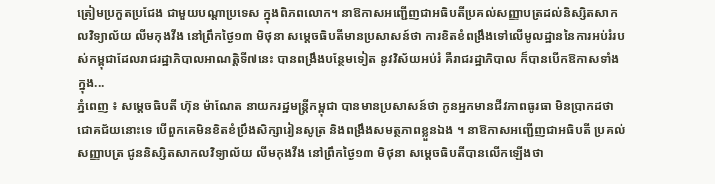ត្រៀមប្រកួតប្រជែង ជាមួយបណ្ដាប្រទេស ក្នុងពិភពលោក។ នាឱកាសអញ្ជើញជាអធិបតីប្រគល់សញ្ញាបត្រដល់និស្សិតសាកលវិទ្យាល័យ លីមកុងវីង នៅព្រឹកថ្ងៃ១៣ មិថុនា សម្ដេចធិបតីមានប្រសាសន៍ថា ការខិតខំពង្រឹងទៅលើមូលដ្ឋាននៃការអប់រំរបស់កម្ពុជាដែលរាជរដ្ឋាភិបាលអាណត្តិទី៧នេះ បានពង្រឹងបន្ថែមទៀត នូវវិស័យអប់រំ គឺរាជរដ្ឋាភិបាល ក៏បានបើកឱកាសទាំងក្នុង...
ភ្នំពេញ ៖ សម្ដេចធិបតី ហ៊ុន ម៉ាណែត នាយករដ្ឋមន្ដ្រីកម្ពុជា បានមានប្រសាសន៍ថា កូនអ្នកមានជីវភាពធូរធា មិនប្រាកដថា ជោគជ័យនោះទេ បើពួកគេមិនខិតខំប្រឹងសិក្សារៀនសូត្រ និងពង្រឹងសមត្ថភាពខ្លួនឯង ។ នាឱកាសអញ្ជើញជាអធិបតី ប្រគល់សញ្ញាបត្រ ជូននិស្សិតសាកលវិទ្យាល័យ លីមកុងវីង នៅព្រឹកថ្ងៃ១៣ មិថុនា សម្ដេចធិបតីបានលើកឡើងថា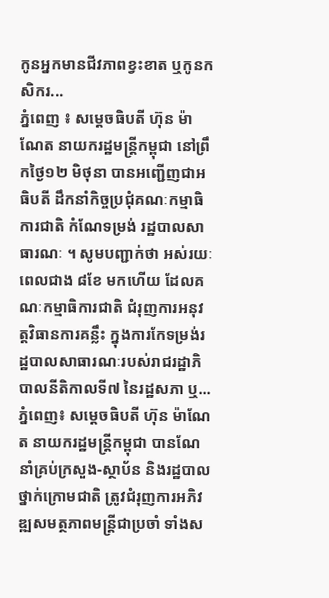កូនអ្នកមានជីវភាពខ្វះខាត ឬកូនកសិករ...
ភ្នំពេញ ៖ សម្ដេចធិបតី ហ៊ុន ម៉ាណែត នាយករដ្ឋមន្ដ្រីកម្ពុជា នៅព្រឹកថ្ងៃ១២ មិថុនា បានអញ្ជើញជាអធិបតី ដឹកនាំកិច្ចប្រជុំគណៈកម្មាធិការជាតិ កំណែទម្រង់ រដ្ឋបាលសាធារណៈ ។ សូមបញ្ជាក់ថា អស់រយៈពេលជាង ៨ខែ មកហើយ ដែលគណៈកម្មាធិការជាតិ ជំរុញការអនុវត្តវិធានការគន្លឹះ ក្នុងការកែទម្រង់រដ្ឋបាលសាធារណៈរបស់រាជរដ្ឋាភិបាលនីតិកាលទី៧ នៃរដ្ឋសភា ឬ...
ភ្នំពេញ៖ សម្ដេចធិបតី ហ៊ុន ម៉ាណែត នាយករដ្ឋមន្ដ្រីកម្ពុជា បានណែនាំគ្រប់ក្រសួង-ស្ថាប័ន និងរដ្ឋបាលថ្នាក់ក្រោមជាតិ ត្រូវជំរុញការអភិវឌ្ឍសមត្ថភាពមន្ត្រីជាប្រចាំ ទាំងស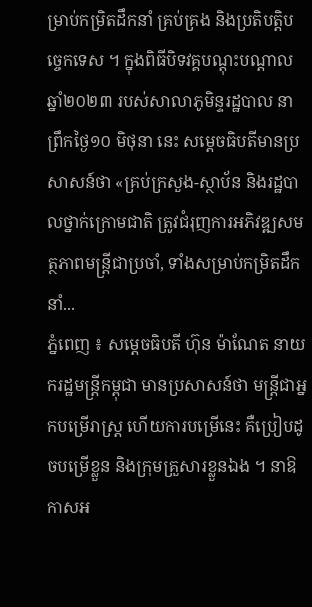ម្រាប់កម្រិតដឹកនាំ គ្រប់គ្រង និងប្រតិបត្តិបច្ចេកទេស ។ ក្នុងពិធីបិទវគ្គបណ្តុះបណ្តាលឆ្នាំ២០២៣ របស់សាលាភូមិន្ទរដ្ឋបាល នាព្រឹកថ្ងៃ១០ មិថុនា នេះ សម្ដេចធិបតីមានប្រសាសន៍ថា «គ្រប់ក្រសួង-ស្ថាប័ន និងរដ្ឋបាលថ្នាក់ក្រោមជាតិ ត្រូវជំរុញការអភិវឌ្ឍសមត្ថភាពមន្ត្រីជាប្រចាំ, ទាំងសម្រាប់កម្រិតដឹកនាំ...
ភ្នំពេញ ៖ សម្តេចធិបតី ហ៊ុន ម៉ាណែត នាយករដ្ឋមន្ដ្រីកម្ពុជា មានប្រសាសន៍ថា មន្ដ្រីជាអ្នកបម្រើរាស្ដ្រ ហើយការបម្រើនេះ គឺប្រៀបដូចបម្រើខ្លួន និងក្រុមគ្រួសារខ្លួនឯង ។ នាឱកាសអ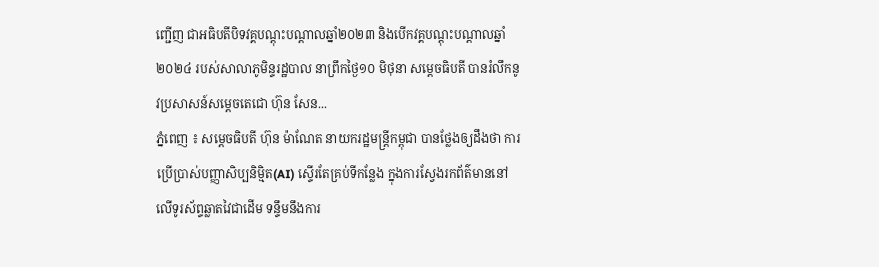ញ្ជើញ ជាអធិបតីបិទវគ្គបណ្តុះបណ្តាលឆ្នាំ២០២៣ និងបើកវគ្គបណ្តុះបណ្តាលឆ្នាំ២០២៤ របស់សាលាភូមិន្ទរដ្ឋបាល នាព្រឹកថ្ងៃ១០ មិថុនា សម្ដេចធិបតី បានរំលឹកនូវប្រសាសន៍សម្ដេចតេជោ ហ៊ុន សែន...
ភ្នំពេញ ៖ សម្ដេចធិបតី ហ៊ុន ម៉ាណែត នាយករដ្ឋមន្ដ្រីកម្ពុជា បានថ្លែងឲ្យដឹងថា ការប្រើប្រាស់បញ្ញាសិប្បនិម្មិត(AI) ស្ទើរតែគ្រប់ទីកន្លែង ក្នុងការស្វែងរកព័ត៌មាននៅលើទូរស័ព្ទឆ្លាតវៃជាដើម ទន្ទឹមនឹងការ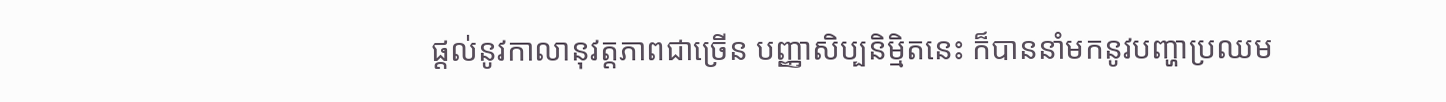ផ្ដល់នូវកាលានុវត្តភាពជាច្រើន បញ្ញាសិប្បនិម្មិតនេះ ក៏បាននាំមកនូវបញ្ហាប្រឈម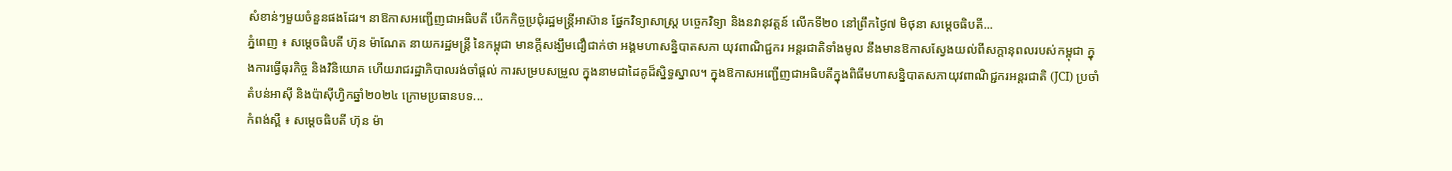សំខាន់ៗមួយចំនួនផងដែរ។ នាឱកាសអញ្ជើញជាអធិបតី បើកកិច្ចប្រជុំរដ្ឋមន្ត្រីអាស៊ាន ផ្នែកវិទ្យាសាស្ត្រ បច្ចេកវិទ្យា និងនវានុវត្តន៍ លើកទី២០ នៅព្រឹកថ្ងៃ៧ មិថុនា សម្ដេចធិបតី...
ភ្នំពេញ ៖ សម្តេចធិបតី ហ៊ុន ម៉ាណែត នាយករដ្ឋមន្ដ្រី នៃកម្ពុជា មានក្តីសង្ឃឹមជឿជាក់ថា អង្គមហាសន្និបាតសភា យុវពាណិជ្ជករ អន្តរជាតិទាំងមូល នឹងមានឱកាសស្វែងយល់ពីសក្តានុពលរបស់កម្ពុជា ក្នុងការធ្វើធុរកិច្ច និងវិនិយោគ ហើយរាជរដ្ឋាភិបាលរង់ចាំផ្តល់ ការសម្របសម្រួល ក្នុងនាមជាដៃគូដ៏ស្និទ្ធស្នាល។ ក្នុងឱកាសអញ្ជើញជាអធិបតីក្នុងពិធីមហាសន្និបាតសភាយុវពាណិជ្ជករអន្តរជាតិ (JCI) ប្រចាំតំបន់អាស៊ី និងប៉ាស៊ីហ្វិកឆ្នាំ២០២៤ ក្រោមប្រធានបទ...
កំពង់ស្ពឺ ៖ សម្តេចធិបតី ហ៊ុន ម៉ា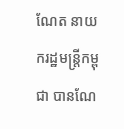ណែត នាយករដ្ឋមន្ត្រីកម្ពុជា បានណែ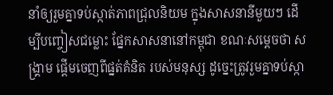នាំឲ្យរួមគ្នាទប់ស្កាត់ភាពជ្រុលនិយម ក្នុងសាសនានីមួយៗ ដើម្បីបញ្ចៀសជម្លោះ ផ្នែកសាសនានៅកម្ពុជា ខណៈសម្តេចថា សង្គ្រាម ផ្តើមចេញពីផ្នត់គំនិត របស់មនុស្ស ដូច្នេះត្រូវរួមគ្នាទប់ស្កា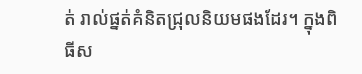ត់ រាល់ផ្នត់គំនិតជ្រុលនិយមផងដែរ។ ក្នុងពិធីស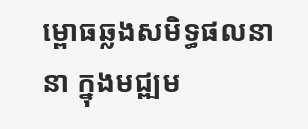ម្ពោធឆ្លងសមិទ្ធផលនានា ក្នុងមជ្ឍម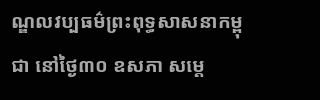ណ្ឌលវប្បធម៌ព្រះពុទ្ធសាសនាកម្ពុជា នៅថ្ងៃ៣០ ឧសភា សម្ដេ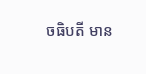ចធិបតី មាន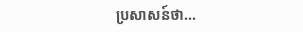ប្រសាសន៍ថា...